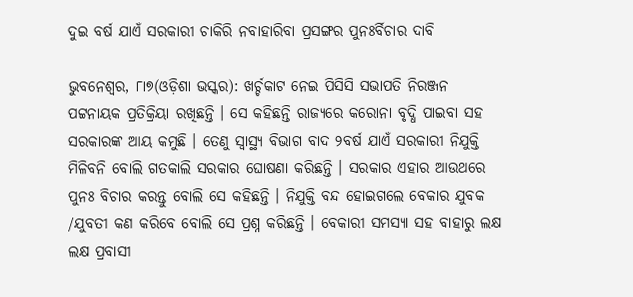ଦୁଇ ବର୍ଷ ଯାଏଁ ସରକାରୀ ଚାକିରି ନବାହାରିବା ପ୍ରସଙ୍ଗର ପୁନଃର୍ବିଚାର ଦାବି

ଭୁବନେଶ୍ୱର, ୮ା୭(ଓଡ଼ିଶା ଭସ୍କର): ଖର୍ଚ୍ଚକାଟ ନେଇ ପିସିସି ସଭାପତି ନିରଞ୍ଜନ ପଟ୍ଟନାୟକ ପ୍ରତିକ୍ରିୟା ରଖିଛନ୍ତି । ସେ କହିଛନ୍ତି ରାଜ୍ୟରେ କରୋନା ବୃଦ୍ଧି ପାଇବା ସହ ସରକାରଙ୍କ ଆୟ କମୁଛି । ତେଣୁ ସ୍ୱାସ୍ଥ୍ୟ ବିଭାଗ ବାଦ ୨ବର୍ଷ ଯାଏଁ ସରକାରୀ ନିଯୁକ୍ତି ମିଳିବନି ବୋଲି ଗତକାଲି ସରକାର ଘୋଷଣା କରିଛନ୍ତି । ସରକାର ଏହାର ଆଉଥରେ ପୁନଃ ବିଚାର କରନ୍ତୁ ବୋଲି ସେ କହିଛନ୍ତି । ନିଯୁକ୍ତି ବନ୍ଦ ହୋଇଗଲେ ବେକାର ଯୁବକ /ଯୁବତୀ କଣ କରିବେ ବୋଲି ସେ ପ୍ରଶ୍ନ କରିଛନ୍ତି । ବେକାରୀ ସମସ୍ୟା ସହ ବାହାରୁ ଲକ୍ଷ ଲକ୍ଷ ପ୍ରବାସୀ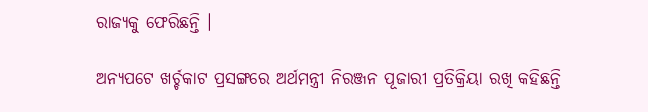ରାଜ୍ୟକୁ ଫେରିଛନ୍ତି ।

ଅନ୍ୟପଟେ ଖର୍ଚ୍ଚକାଟ ପ୍ରସଙ୍ଗରେ ଅର୍ଥମନ୍ତ୍ରୀ ନିରଞ୍ଜନ ପୂଜାରୀ ପ୍ରତିକ୍ରିୟା ରଖି କହିଛନ୍ତି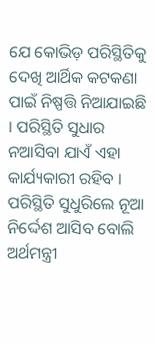ଯେ କୋଭିଡ଼ ପରିସ୍ଥିତିକୁ ଦେଖି ଆର୍ଥିକ କଟକଣା ପାଇଁ ନିଷ୍ପତ୍ତି ନିଆଯାଇଛି । ପରିସ୍ଥିତି ସୁଧାର ନଆସିବା ଯାଏଁ ଏହା କାର୍ଯ୍ୟକାରୀ ରହିବ । ପରିସ୍ଥିତି ସୁଧୁରିଲେ ନୂଆ ନିର୍ଦ୍ଦେଶ ଆସିବ ବୋଲି ଅର୍ଥମନ୍ତ୍ରୀ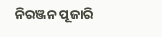ନିରଞ୍ଜନ ପୂଜାରି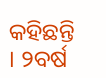କହିଛନ୍ତି । ୨ବର୍ଷ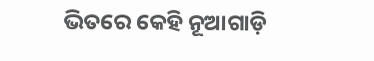ଭିତରେ କେହି ନୂଆଗାଡ଼ି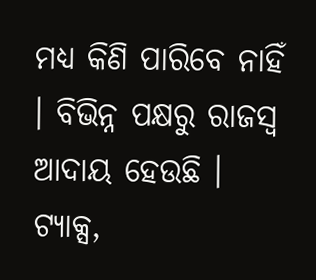ମଧ୍ୟ କିଣି ପାରିବେ ନାହିଁ । ବିଭିନ୍ନ ପକ୍ଷରୁ ରାଜସ୍ୱ ଆଦାୟ ହେଉଛି । ଟ୍ୟାକ୍ସ,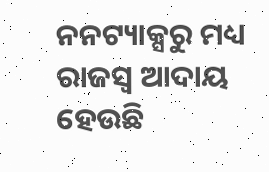ନନଟ୍ୟାକ୍ସରୁ ମଧ୍ୟ ରାଜସ୍ୱ ଆଦାୟ ହେଉଛି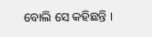ବୋଲି ସେ କହିଛନ୍ତି ।